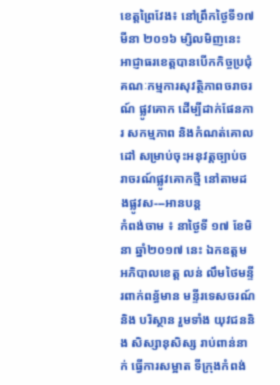ខេត្តព្រៃវែង៖ នៅព្រឹកថ្ងៃទី១៧ មីនា ២០១៦ ម្សិលមិញនេះ អាជ្ញាធរខេត្តបានបើកកិច្ចប្រជុំគណៈកម្មការសុវត្ថិភាពចរាចរណ៍ ផ្លូវគោក ដើម្បីដាក់ផែនការ សកម្មភាព និងកំណត់គោលដៅ សម្រាប់ចុះអនុវត្តច្បាប់ចរាចរណ៍ផ្លូវគោកថ្មី នៅតាមដងផ្លូវស---អានបន្ត
កំពង់ចាម ៖ នាថ្ងៃទី ១៧ ខែមិនា ឆ្នាំ២០១៧ នេះ ឯកឧត្តមអភិបាលខេត្ត លន់ លឹមថៃមន្ទីរពាក់ពន្ធ័មាន មន្ទីរទេសចរណ៍និង បរិស្ថាន រួមទាំង យុវជននិង សិស្សានុសិស្ស រាប់ពាន់នាក់ ធ្វើការសម្អាត ទីក្រុងកំពង់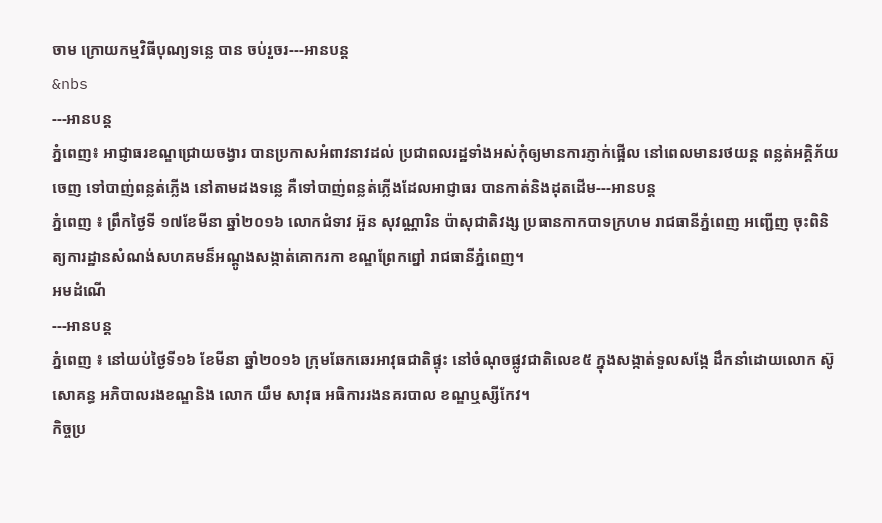ចាម ក្រោយកម្មវិធីបុណ្យទន្លេ បាន ចប់រួចរ---អានបន្ត
&nbs
---អានបន្ត
ភ្នំពេញ៖ អាជ្ញាធរខណ្ឌជ្រោយចង្វារ បានប្រកាសអំពាវនាវដល់ ប្រជាពលរដ្ឋទាំងអស់កុំឲ្យមានការភ្ញាក់ផ្អើល នៅពេលមានរថយន្ត ពន្លត់អគ្គិភ័យចេញ ទៅបាញ់ពន្លត់ភ្លើង នៅតាមដងទន្លេ គឺទៅបាញ់ពន្លត់ភ្លើងដែលអាជ្ញាធរ បានកាត់និងដុតដើម---អានបន្ត
ភ្នំពេញ ៖ ព្រឹកថ្ងៃទី ១៧ខែមីនា ឆ្នាំ២០១៦ លោកជំទាវ អ៊ួន សុវណ្ណារិន ប៉ាសុជាតិវង្ស ប្រធានកាកបាទក្រហម រាជធានីភ្នំពេញ អញ្ជើញ ចុះពិនិត្យការដ្ឋានសំណង់សហគមន៏អណ្តូងសង្កាត់គោករកា ខណ្ឌព្រែកព្នៅ រាជធានីភ្នំពេញ។
អមដំណើ
---អានបន្ត
ភ្នំពេញ ៖ នៅយប់ថ្ងៃទី១៦ ខែមីនា ឆ្នាំ២០១៦ ក្រុមឆែកឆេរអាវុធជាតិផ្ទុះ នៅចំណុចផ្លូវជាតិលេខ៥ ក្នុងសង្កាត់ទួលសង្កែ ដឹកនាំដោយលោក ស៊ូ សោគន្ធ អភិបាលរងខណ្ឌនិង លោក យឹម សាវុធ អធិការរងនគរបាល ខណ្ឌឬស្សីកែវ។
កិច្ចប្រ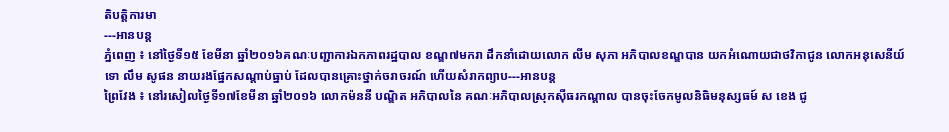តិបត្តិការមា
---អានបន្ត
ភ្នំពេញ ៖ នៅថ្ងៃទី១៥ ខែមីនា ឆ្នាំ២០១៦គណៈបញ្ជាការឯកភាពរដ្ឋបាល ខណ្ឌ៧មករា ដឹកនាំដោយលោក លីម សុភា អភិបាលខណ្ឌបាន យកអំណោយជាថវិកាជូន លោកអនុសេនីយ៍ទោ លឹម សូផន នាយរងផ្នែកសណ្តាប់ធ្នាប់ ដែលបានគ្រោះថ្នាក់ចរាចរណ៍ ហើយសំរាកព្យាប---អានបន្ត
ព្រៃវែង ៖ នៅរសៀលថ្ងៃទី១៧ខែមីនា ឆ្នាំ២០១៦ លោកម៉ននី បណ្ឌិត អភិបាលនៃ គណៈអភិបាលស្រុកស៊ីធរកណ្ដាល បានចុះចែកមូលនិធិមនុស្សធម៍ ស ខេង ជូ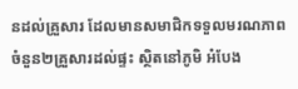នដល់គ្រួសារ ដែលមានសមាជិកទទួលមរណភាព ចំនួន២គ្រួសារដល់ផ្ទះ ស្ថិតនៅភូមិ អំបែង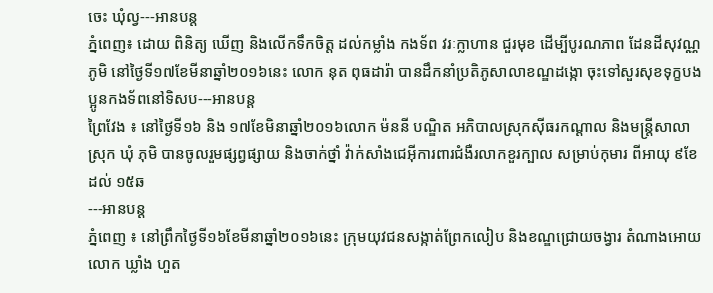ចេះ ឃុំល្វ---អានបន្ត
ភ្នំពេញ៖ ដោយ ពិនិត្យ ឃើញ និងលើកទឹកចិត្ត ដល់កម្លាំង កងទ័ព វរៈក្លាហាន ជួរមុខ ដើម្បីបូរណភាព ដែនដីសុវណ្ណភូមិ នៅថ្ងៃទី១៧ខែមីនាឆ្នាំ២០១៦នេះ លោក នុត ពុធដារ៉ា បានដឹកនាំប្រតិភូសាលាខណ្ឌដង្កោ ចុះទៅសួរសុខទុក្ខបងប្អូនកងទ័ពនៅទិសប---អានបន្ត
ព្រៃវែង ៖ នៅថ្ងៃទី១៦ និង ១៧ខែមិនាឆ្នាំ២០១៦លោក ម៉ននី បណ្ឌិត អភិបាលស្រុកស៊ីធរកណ្ដាល និងមន្ត្រីសាលាស្រុក ឃុំ ភុមិ បានចូលរួមផ្សព្វផ្សាយ និងចាក់ថ្នាំ វ៉ាក់សាំងជេអ៊ីការពារជំងឺរលាកខួរក្បាល សម្រាប់កុមារ ពីអាយុ ៩ខែដល់ ១៥ឆ
---អានបន្ត
ភ្នំពេញ ៖ នៅព្រឹកថ្ងៃទី១៦ខែមីនាឆ្នាំ២០១៦នេះ ក្រុមយុវជនសង្កាត់ព្រែកលៀប និងខណ្ឌជ្រោយចង្វារ តំណាងអោយលោក ឃ្លាំង ហួត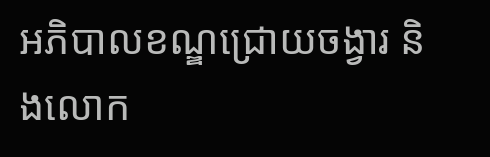អភិបាលខណ្ឌជ្រោយចង្វារ និងលោក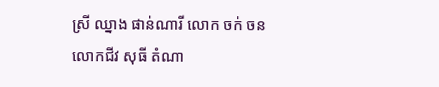ស្រី ឈ្នាង ផាន់ណារី លោក ចក់ ចន លោកជីវ សុធី តំណា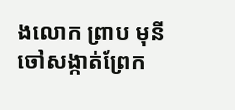ងលោក ព្រាប មុនី ចៅសង្កាត់ព្រែក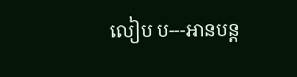លៀប ប---អានបន្ត